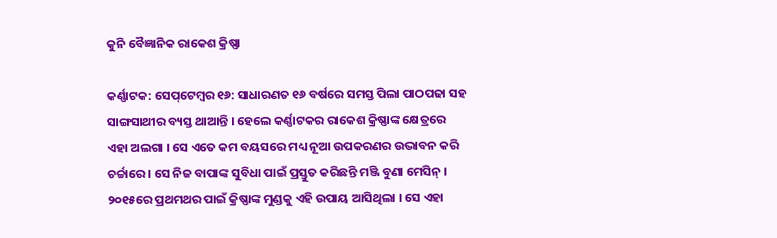କୁନି ବୈଜ୍ଞାନିକ ରାକେଶ କ୍ରିଷ୍ଣା

କର୍ଣ୍ଣାଟକ: ସେପ୍‌ଟେମ୍ବର ୧୬: ସାଧାରଣତ ୧୬ ବର୍ଷରେ ସମସ୍ତ ପିଲା ପାଠପଢା ସହ ସାଙ୍ଗସାଥୀର ବ୍ୟସ୍ତ ଥାଆନ୍ତି । ହେଲେ କର୍ଣ୍ଣାଟକର ରାକେଶ କ୍ରିଷ୍ଣାଙ୍କ କ୍ଷେତ୍ରରେ ଏହା ଅଲଗା । ସେ ଏତେ କମ ବୟସରେ ମଧ୍ୟ ନୂଆ ଉପକରଣର ଉଦ୍ଭାବନ କରି ଚର୍ଚ୍ଚାରେ । ସେ ନିଜ ବାପାଙ୍କ ସୁବିଧା ପାଇଁ ପ୍ରସ୍ତୁତ କରିଛନ୍ତି ମଞ୍ଜି ବୁଣା ମେସିନ୍‌ । ୨୦୧୫ରେ ପ୍ରଥମଥର ପାଇଁ କ୍ରିଷ୍ଣାଙ୍କ ମୁଣ୍ଡକୁ ଏହି ଉପାୟ ଆସିଥିଲା । ସେ ଏହା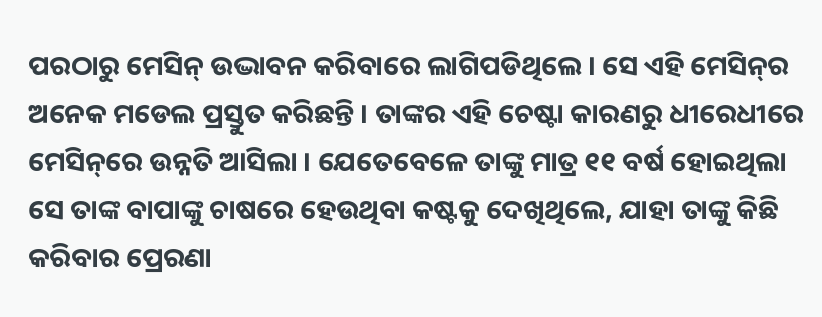ପରଠାରୁ ମେସିନ୍‌ ଉଦ୍ଭାବନ କରିବାରେ ଲାଗିପଡିଥିଲେ । ସେ ଏହି ମେସିନ୍‌ର ଅନେକ ମଡେଲ ପ୍ରସ୍ତୁତ କରିଛନ୍ତି । ତାଙ୍କର ଏହି ଚେଷ୍ଟା କାରଣରୁ ଧୀରେଧୀରେ ମେସିନ୍‌ରେ ଉନ୍ନତି ଆସିଲା । ଯେତେବେଳେ ତାଙ୍କୁ ମାତ୍ର ୧୧ ବର୍ଷ ହୋଇଥିଲା ସେ ତାଙ୍କ ବାପାଙ୍କୁ ଚାଷରେ ହେଉଥିବା କଷ୍ଟକୁ ଦେଖିଥିଲେ, ଯାହା ତାଙ୍କୁ କିଛି କରିବାର ପ୍ରେରଣା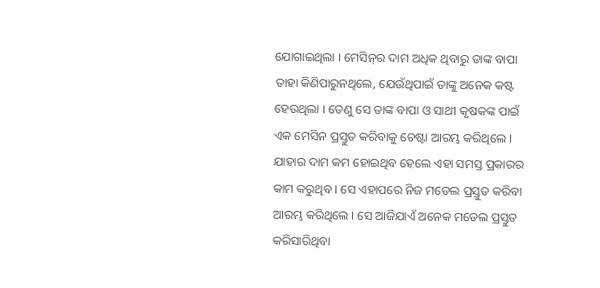ଯୋଗାଇଥିଲା । ମେସିନ୍‌ର ଦାମ ଅଧିକ ଥିବାରୁ ତାଙ୍କ ବାପା ତାହା କିଣିପାରୁନଥିଲେ, ଯେଉଁଥିପାଇଁ ତାଙ୍କୁ ଅନେକ କଷ୍ଟ ହେଉଥିଲା । ତେଣୁ ସେ ତାଙ୍କ ବାପା ଓ ସାଥୀ କୃଷକଙ୍କ ପାଇଁ ଏକ ମେସିନ ପ୍ରସ୍ତୁତ କରିବାକୁ ଚେଷ୍ଟା ଆରମ୍ଭ କରିଥିଲେ । ଯାହାର ଦାମ କମ ହୋଇଥିବ ହେଲେ ଏହା ସମସ୍ତ ପ୍ରକାରର କାମ କରୁଥିବ । ସେ ଏହାପରେ ନିଜ ମଡେଲ ପ୍ରସ୍ତୁତ କରିବା ଆରମ୍ଭ କରିଥିଲେ । ସେ ଆଜିଯାଏଁ ଅନେକ ମଡେଲ ପ୍ରସ୍ତୁତ କରିସାରିଥିବା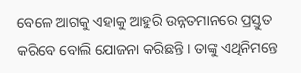ବେଳେ ଆଗକୁ ଏହାକୁ ଆହୁରି ଉନ୍ନତମାନରେ ପ୍ରସ୍ତୁତ କରିବେ ବୋଲି ଯୋଜନା କରିଛନ୍ତି । ତାଙ୍କୁ ଏଥିନିମନ୍ତେ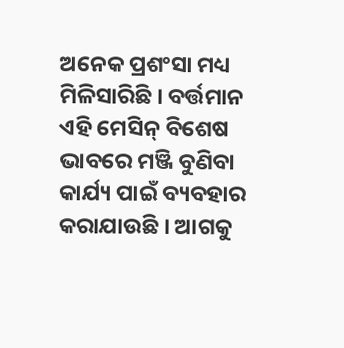ଅନେକ ପ୍ରଶଂସା ମଧ୍ୟ ମିଳିସାରିଛି । ବର୍ତ୍ତମାନ ଏହି ମେସିନ୍‌ ବିଶେଷ ଭାବରେ ମଞ୍ଜି ବୁଣିବା କାର୍ଯ୍ୟ ପାଇଁ ବ୍ୟବହାର କରାଯାଉଛି । ଆଗକୁ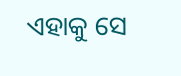ଏହାକୁ ସେ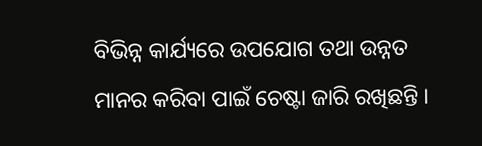ବିଭିନ୍ନ କାର୍ଯ୍ୟରେ ଉପଯୋଗ ତଥା ଉନ୍ନତ ମାନର କରିବା ପାଇଁ ଚେଷ୍ଟା ଜାରି ରଖିଛନ୍ତି ।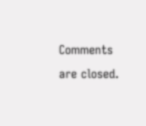Comments are closed.